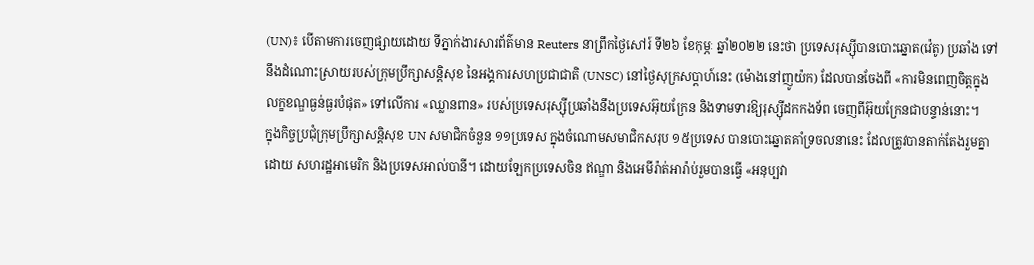(UN)៖ បើតាមការចេញផ្សាយដោយ ទីភ្នាក់ងារសារព័ត៌មាន Reuters នាព្រឹកថ្ងៃសៅរ៍ ទី២៦ ខែកុម្ភៈ ឆ្នាំ២០២២ នេះថា ប្រទេសរុស្ស៊ីបានបោះឆ្នោត(វ៉េតូ) ប្រឆាំង ទៅនឹងដំណោះស្រាយរបស់ក្រុមប្រឹក្សាសន្តិសុខ នៃអង្គការសហប្រជាជាតិ (UNSC) នៅថ្ងៃសុក្រសប្តាហ៍នេះ (ម៉ោងនៅញូយ៉ក) ដែលបានចែងពី «ការមិនពេញចិត្តក្នុងលក្ខខណ្ឌធ្ងន់ធ្ងរបំផុត» ទៅលើការ «ឈ្លានពាន» របស់ប្រទេសរុស្ស៊ីប្រឆាំងនឹងប្រទេសអ៊ុយក្រែន និងទាមទារឱ្យរុស្ស៊ីដកកងទ័ព ចេញពីអ៊ុយក្រែនជាបន្ទាន់នោះ។
ក្នុងកិច្ចប្រជុំក្រុមប្រឹក្សាសន្តិសុខ UN សមាជិកចំនួន ១១ប្រទេស ក្នុងចំណោមសមាជិកសរុប ១៥ប្រទេស បានបោះឆ្នោតគាំទ្រចលនានេះ ដែលត្រូវបានតាក់តែងរួមគ្នាដោយ សហរដ្ឋអាមេរិក និងប្រទេសអាល់បានី។ ដោយឡែកប្រទេសចិន ឥណ្ឌា និងអេមីរ៉ាត់អារ៉ាប់រួមបានធ្វើ «អនុប្បវា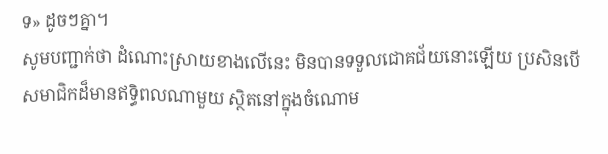ទ» ដូចៗគ្នា។
សូមបញ្ជាក់ថា ដំណោះស្រាយខាងលើនេះ មិនបានទទួលជោគជ័យនោះឡើយ ប្រសិនបើសមាជិកដ៏មានឥទ្ធិពលណាមួយ ស្ថិតនៅក្នុងចំណោម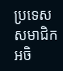ប្រទេសសមាជិកអចិ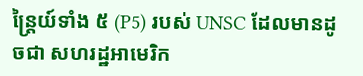ន្ត្រៃយ៍ទាំង ៥ (P5) របស់ UNSC ដែលមានដូចជា សហរដ្ឋអាមេរិក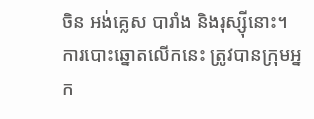ចិន អង់គ្លេស បារាំង និងរុស្ស៊ីនោះ។ ការបោះឆ្នោតលើកនេះ ត្រូវបានក្រុមអ្នក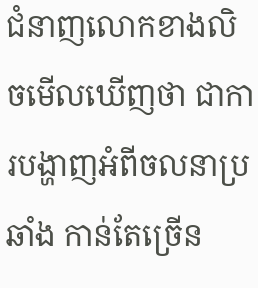ជំនាញលោកខាងលិចមើលឃើញថា ជាការបង្ហាញអំពីចលនាប្រឆាំង កាន់តែច្រើន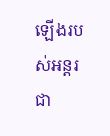ឡើងរបស់អន្តរជា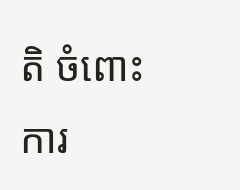តិ ចំពោះការ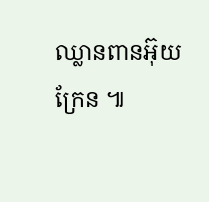ឈ្លានពានអ៊ុយក្រែន ៕